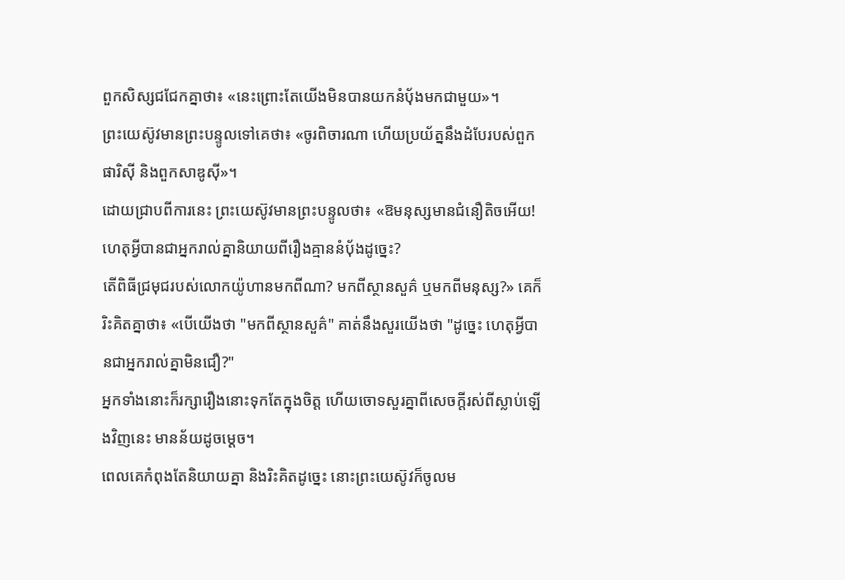ពួកសិស្សជជែកគ្នាថា៖ «នេះព្រោះតែយើងមិនបានយកនំបុ័ងមកជាមួយ»។
ព្រះយេស៊ូវមានព្រះបន្ទូលទៅគេថា៖ «ចូរពិចារណា ហើយប្រយ័ត្ននឹងដំបែរបស់ពួកផារិស៊ី និងពួកសាឌូស៊ី»។
ដោយជ្រាបពីការនេះ ព្រះយេស៊ូវមានព្រះបន្ទូលថា៖ «ឱមនុស្សមានជំនឿតិចអើយ! ហេតុអ្វីបានជាអ្នករាល់គ្នានិយាយពីរឿងគ្មាននំបុ័ងដូច្នេះ?
តើពិធីជ្រមុជរបស់លោកយ៉ូហានមកពីណា? មកពីស្ថានសួគ៌ ឬមកពីមនុស្ស?» គេក៏រិះគិតគ្នាថា៖ «បើយើងថា "មកពីស្ថានសួគ៌" គាត់នឹងសួរយើងថា "ដូច្នេះ ហេតុអ្វីបានជាអ្នករាល់គ្នាមិនជឿ?"
អ្នកទាំងនោះក៏រក្សារឿងនោះទុកតែក្នុងចិត្ត ហើយចោទសួរគ្នាពីសេចក្តីរស់ពីស្លាប់ឡើងវិញនេះ មានន័យដូចម្តេច។
ពេលគេកំពុងតែនិយាយគ្នា និងរិះគិតដូច្នេះ នោះព្រះយេស៊ូវក៏ចូលម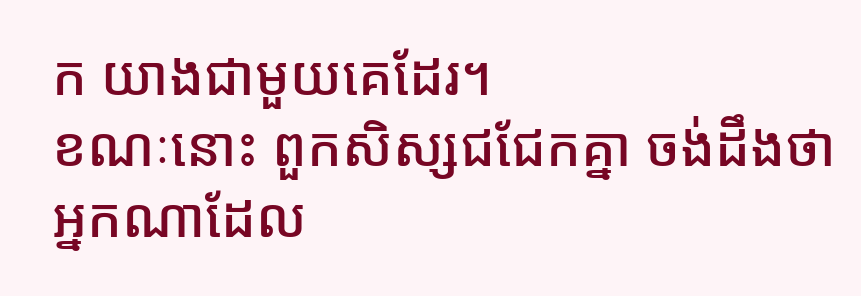ក យាងជាមួយគេដែរ។
ខណៈនោះ ពួកសិស្សជជែកគ្នា ចង់ដឹងថាអ្នកណាដែល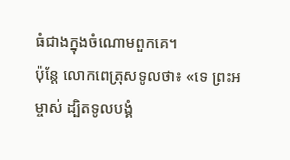ធំជាងក្នុងចំណោមពួកគេ។
ប៉ុន្ដែ លោកពេត្រុសទូលថា៖ «ទេ ព្រះអម្ចាស់ ដ្បិតទូលបង្គំ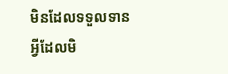មិនដែលទទួលទានអ្វីដែលមិ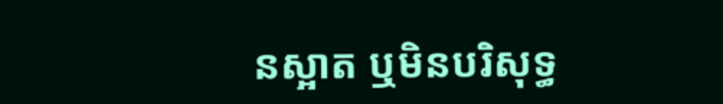នស្អាត ឬមិនបរិសុទ្ធ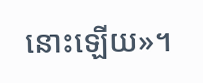នោះឡើយ»។